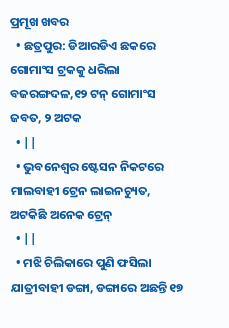ପ୍ରମୂଖ ଖବର
  • ଛତ୍ରପୁର: ଡିଆରଡିଏ ଛକରେ ଗୋମାଂସ ଟ୍ରକକୁ ଧରିଲା ବଜରଙ୍ଗଦଳ,୧୨ ଟନ୍ ଗୋମାଂସ ଜବତ, ୨ ଅଟକ
  • ||
  • ଭୁବନେଶ୍ବର ଷ୍ଟେସନ ନିକଟରେ ମାଲବାହୀ ଟ୍ରେନ ଲାଇନଚ୍ୟୁତ, ଅଟକିଛି ଅନେକ ଟ୍ରେନ୍
  • ||
  • ମଝି ଚିଲିକାରେ ପୁଣି ଫସିଲା ଯାତ୍ରୀବାହୀ ଡଙ୍ଗା, ଡଙ୍ଗାରେ ଅଛନ୍ତି ୧୭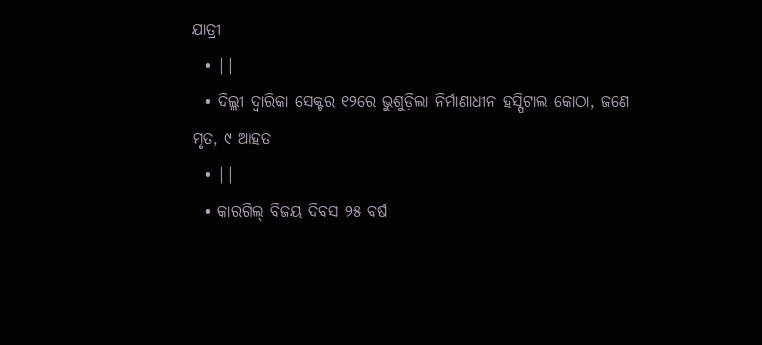ଯାତ୍ରୀ
  • ||
  • ଦିଲ୍ଲୀ ଦ୍ବାରିକା ସେକ୍ଟର ୧୨ରେ ଭୁଶୁଡ଼ିଲା ନିର୍ମାଣାଧୀନ ହସ୍ପିଟାଲ କୋଠା, ଜଣେ ମୃତ, ୯ ଆହତ
  • ||
  • କାରଗିଲ୍‌ ବିଜୟ ଦିବସ ୨୫ ବର୍ଷ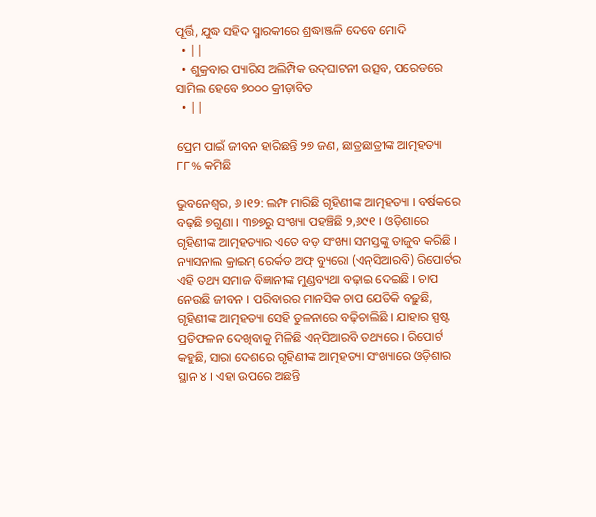ପୂର୍ତ୍ତି, ଯୁଦ୍ଧ ସହିଦ ସ୍ମାରକୀରେ ଶ୍ରଦ୍ଧାଞ୍ଜଳି ଦେବେ ମୋଦି
  • ||
  • ଶୁକ୍ରବାର ପ୍ୟାରିସ ଅଲିମ୍ପିକ ଉଦ୍‌ଘାଟନୀ ଉତ୍ସବ, ପରେଡରେ ସାମିଲ ହେବେ ୭୦୦୦ କ୍ରୀଡ଼ାବିତ
  • ||

ପ୍ରେମ ପାଇଁ ଜୀବନ ହାରିଛନ୍ତି ୨୭ ଜଣ, ଛାତ୍ରଛାତ୍ରୀଙ୍କ ଆତ୍ମହତ୍ୟା ୮୮% କମିଛି

ଭୁବନେଶ୍ୱର, ୬।୧୨: ଲମ୍ଫ ମାରିଛି ଗୃହିଣୀଙ୍କ ଆତ୍ମହତ୍ୟା । ବର୍ଷକରେ ବଢ଼ଛି ୭ଗୁଣା । ୩୭୭ରୁ ସଂଖ୍ୟା ପହଞ୍ଚିଛି ୨,୬୯୧ । ଓଡ଼ିଶାରେ ଗୃହିଣୀଙ୍କ ଆତ୍ମହତ୍ୟାର ଏତେ ବଡ଼ ସଂଖ୍ୟା ସମସ୍ତଙ୍କୁ ତାଜୁବ କରିଛି । ନ୍ୟାସନାଲ କ୍ରାଇମ୍‌ ରେର୍କଡ ଅଫ୍‌ ବ୍ୟୁରୋ (ଏନ୍‌ସିଆରବି) ରିପୋର୍ଟର ଏହି ତଥ୍ୟ ସମାଜ ବିଜ୍ଞାନୀଙ୍କ ମୁଣ୍ଡବ୍ୟଥା ବଢ଼ାଇ ଦେଇଛି । ଚାପ ନେଉଛି ଜୀବନ । ପରିବାରର ମାନସିକ ଚାପ ଯେତିକି ବଢ଼ୁଛି, ଗୃହିଣୀଙ୍କ ଆତ୍ମହତ୍ୟା ସେହି ତୁଳନାରେ ବଢ଼ିଚାଲିଛି । ଯାହାର ସ୍ପଷ୍ଟ ପ୍ରତିଫଳନ ଦେଖିବାକୁ ମିଳିଛି ଏନ୍‌ସିଆରବି ତଥ୍ୟରେ । ରିପୋର୍ଟ କହୁଛି, ସାରା ଦେଶରେ ଗୃହିଣୀଙ୍କ ଆତ୍ମହତ୍ୟା ସଂଖ୍ୟାରେ ଓଡ଼ିଶାର ସ୍ଥାନ ୪ । ଏହା ଉପରେ ଅଛନ୍ତି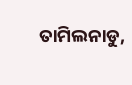ତାମିଲନାଡୁ,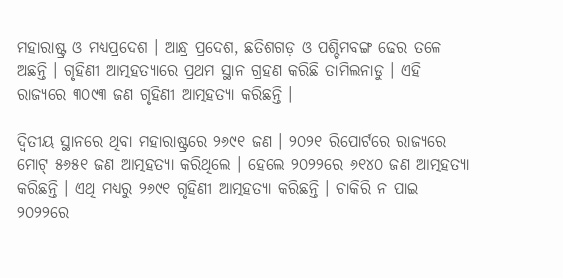ମହାରାଷ୍ଟ୍ର ଓ ମଧ୍ୟପ୍ରଦେଶ । ଆନ୍ଧ୍ର ପ୍ରଦେଶ, ଛତିଶଗଡ଼ ଓ ପଶ୍ଚିମବଙ୍ଗ ଢେର ତଳେ ଅଛନ୍ତି । ଗୃହିଣୀ ଆତ୍ମହତ୍ୟାରେ ପ୍ରଥମ ସ୍ଥାନ ଗ୍ରହଣ କରିଛି ତାମିଲନାଡୁ । ଏହି ରାଜ୍ୟରେ ୩୦୯୩ ଜଣ ଗୃହିଣୀ ଆତ୍ମହତ୍ୟା କରିଛନ୍ତି ।

ଦ୍ୱିତୀୟ ସ୍ଥାନରେ ଥିବା ମହାରାଷ୍ଟ୍ରରେ ୨୬୯୧ ଜଣ । ୨୦୨୧ ରିପୋର୍ଟରେ ରାଜ୍ୟରେ ମୋଟ୍‌ ୫୬୫୧ ଜଣ ଆତ୍ମହତ୍ୟା କରିଥିଲେ । ହେଲେ ୨୦୨୨ରେ ୬୧୪୦ ଜଣ ଆତ୍ମହତ୍ୟା କରିଛନ୍ତି । ଏଥି ମଧ୍ୟରୁ ୨୬୯୧ ଗୃହିଣୀ ଆତ୍ମହତ୍ୟା କରିଛନ୍ତି । ଚାକିରି ନ ପାଇ ୨୦୨୨ରେ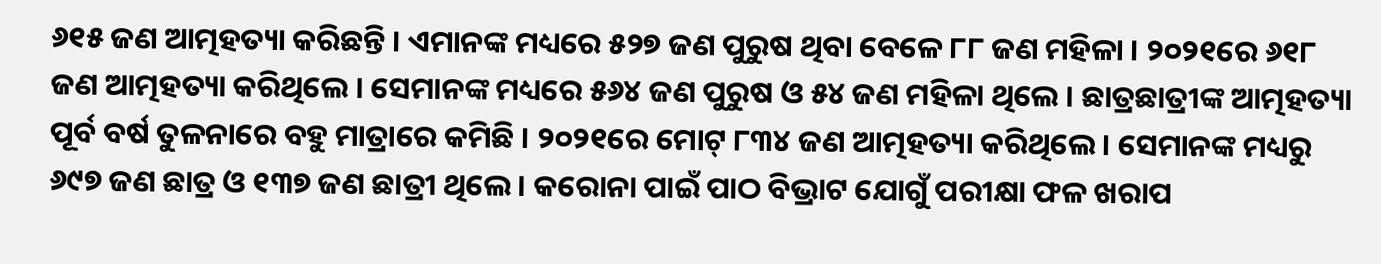୬୧୫ ଜଣ ଆତ୍ମହତ୍ୟା କରିଛନ୍ତି । ଏମାନଙ୍କ ମଧ୍ୟରେ ୫୨୭ ଜଣ ପୁରୁଷ ଥିବା ବେଳେ ୮୮ ଜଣ ମହିଳା । ୨୦୨୧ରେ ୬୧୮ ଜଣ ଆତ୍ମହତ୍ୟା କରିଥିଲେ । ସେମାନଙ୍କ ମଧ୍ୟରେ ୫୬୪ ଜଣ ପୁରୁଷ ଓ ୫୪ ଜଣ ମହିଳା ଥିଲେ । ଛାତ୍ରଛାତ୍ରୀଙ୍କ ଆତ୍ମହତ୍ୟା ପୂର୍ବ ବର୍ଷ ତୁଳନାରେ ବହୁ ମାତ୍ରାରେ କମିଛି । ୨୦୨୧ରେ ମୋଟ୍‌ ୮୩୪ ଜଣ ଆତ୍ମହତ୍ୟା କରିଥିଲେ । ସେମାନଙ୍କ ମଧ୍ୟରୁ ୬୯୭ ଜଣ ଛାତ୍ର ଓ ୧୩୭ ଜଣ ଛାତ୍ରୀ ଥିଲେ । କରୋନା ପାଇଁ ପାଠ ବିଭ୍ରାଟ ଯୋଗୁଁ ପରୀକ୍ଷା ଫଳ ଖରାପ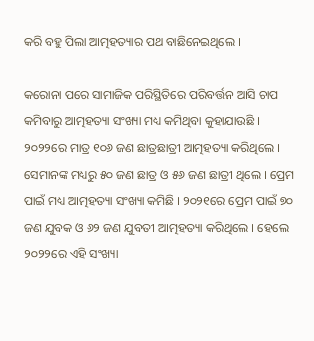କରି ବହୁ ପିଲା ଆତ୍ମହତ୍ୟାର ପଥ ବାଛିନେଇଥିଲେ ।

କରୋନା ପରେ ସାମାଜିକ ପରିସ୍ଥିତିରେ ପରିବର୍ତ୍ତନ ଆସି ଚାପ କମିବାରୁ ଆତ୍ମହତ୍ୟା ସଂଖ୍ୟା ମଧ୍ୟ କମିଥିବା କୁହାଯାଉଛି । ୨୦୨୨ରେ ମାତ୍ର ୧୦୬ ଜଣ ଛାତ୍ରଛାତ୍ରୀ ଆତ୍ମହତ୍ୟା କରିଥିଲେ । ସେମାନଙ୍କ ମଧ୍ୟରୁ ୫୦ ଜଣ ଛାତ୍ର ଓ ୫୬ ଜଣ ଛାତ୍ରୀ ଥିଲେ । ପ୍ରେମ ପାଇଁ ମଧ୍ୟ ଆତ୍ମହତ୍ୟା ସଂଖ୍ୟା କମିଛି । ୨୦୨୧ରେ ପ୍ରେମ ପାଇଁ ୭୦ ଜଣ ଯୁବକ ଓ ୬୨ ଜଣ ଯୁବତୀ ଆତ୍ମହତ୍ୟା କରିଥିଲେ । ହେଲେ ୨୦୨୨ରେ ଏହି ସଂଖ୍ୟା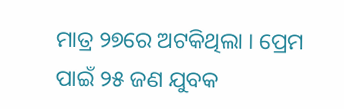ମାତ୍ର ୨୭ରେ ଅଟକିଥିଲା । ପ୍ରେମ ପାଇଁ ୨୫ ଜଣ ଯୁବକ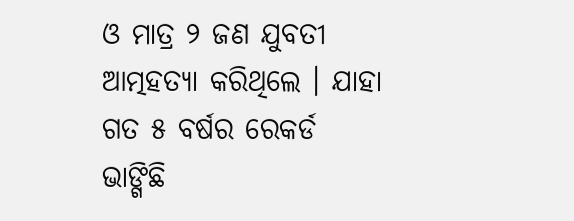ଓ ମାତ୍ର ୨ ଜଣ ଯୁବତୀ ଆତ୍ମହତ୍ୟା କରିଥିଲେ । ଯାହା ଗତ ୫ ବର୍ଷର ରେକର୍ଡ ଭାଙ୍ଗିଛି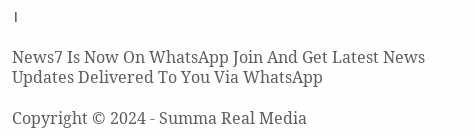।

News7 Is Now On WhatsApp Join And Get Latest News Updates Delivered To You Via WhatsApp

Copyright © 2024 - Summa Real Media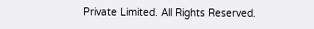Private Limited. All Rights Reserved.